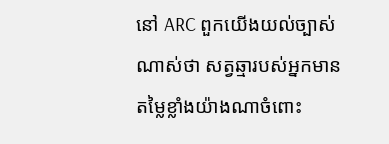នៅ ARC ពួកយើងយល់ច្បាស់ណាស់ថា សត្វឆ្មារបស់អ្នកមានតម្លៃខ្លាំងយ៉ាងណាចំពោះ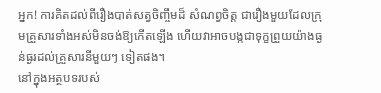អ្នក! ការគិតដល់ពីរឿងបាត់សត្វចិញ្ចឹមដ៏ សំណព្វចិត្ត ជារឿងមួយដែលក្រុមគ្រួសារទាំងអស់មិនចង់ឱ្យកើតឡើង ហើយវាអាចបង្កជាទុក្ខព្រួយយ៉ាងធ្ងន់ធ្ងរដល់គ្រួសារនីមួយៗ ទៀតផង។
នៅក្នុងអត្ថបទរបស់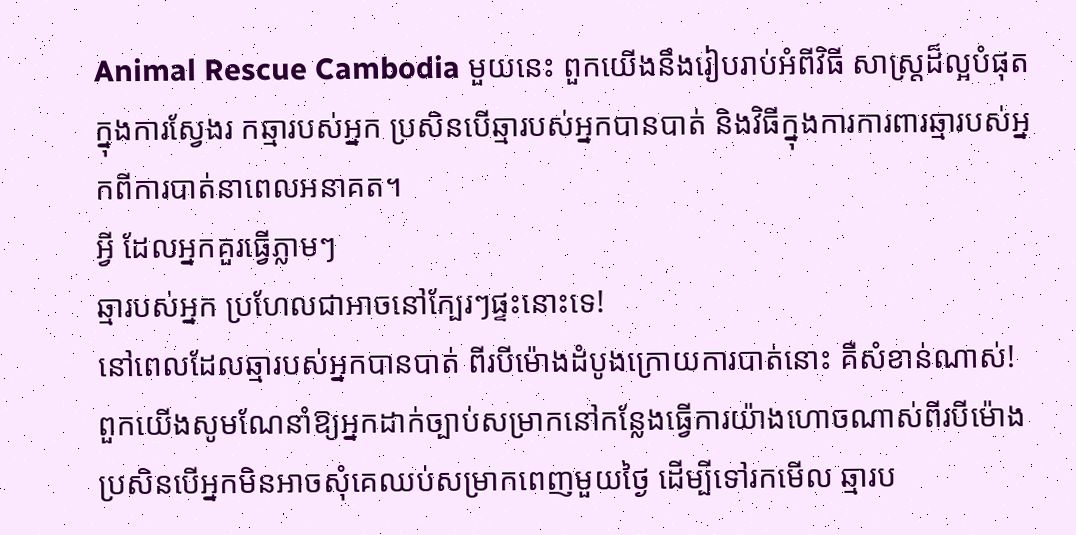Animal Rescue Cambodia មួយនេះ ពួកយើងនឹងរៀបរាប់អំពីវិធី សាស្ត្រដ៏ល្អបំផុតក្នុងការស្វែងរ កឆ្មារបស់អ្នក ប្រសិនបើឆ្មារបស់អ្នកបានបាត់ និងវិធីក្នុងការការពារឆ្មារបស់អ្នកពីការបាត់នាពេលអនាគត។
អ្វី ដែលអ្នកគួរធ្វើភ្លាមៗ
ឆ្មារបស់អ្នក ប្រហែលជាអាចនៅក្បែរៗផ្ទះនោះទេ!
នៅពេលដែលឆ្មារបស់អ្នកបានបាត់ ពីរបីម៉ោងដំបូងក្រោយការបាត់នោះ គឺសំខាន់ណាស់! ពួកយើងសូមណែនាំឱ្យអ្នកដាក់ច្បាប់សម្រាកនៅកន្លែងធ្វើការយ៉ាងហោចណាស់ពីរបីម៉ោង ប្រសិនបើអ្នកមិនអាចសុំគេឈប់សម្រាកពេញមួយថ្ងៃ ដើម្បីទៅរកមើល ឆ្មារប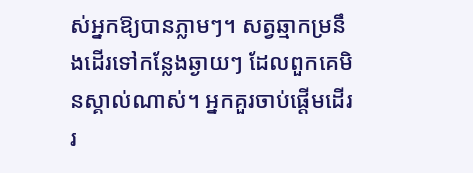ស់អ្នកឱ្យបានភ្លាមៗ។ សត្វឆ្មាកម្រនឹងដើរទៅកន្លែងឆ្ងាយៗ ដែលពួកគេមិនស្គាល់ណាស់។ អ្នកគួរចាប់ផ្តើមដើររ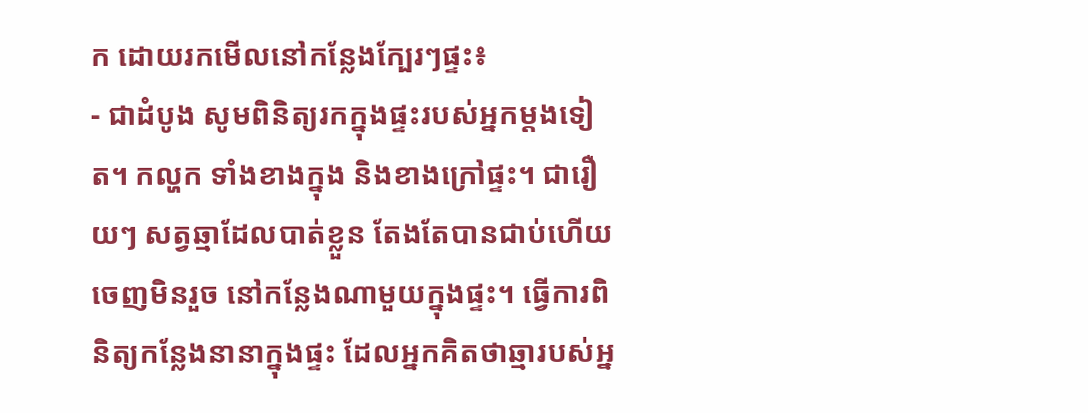ក ដោយរកមើលនៅកន្លែងក្បែរៗផ្ទះ៖
- ជាដំបូង សូមពិនិត្យរកក្នុងផ្ទះរបស់អ្នកម្តងទៀត។ កល្ហក ទាំងខាងក្នុង និងខាងក្រៅផ្ទះ។ ជារឿយៗ សត្វឆ្មាដែលបាត់ខ្លួន តែងតែបានជាប់ហើយចេញមិនរួច នៅកន្លែងណាមួយក្នុងផ្ទះ។ ធ្វើការពិនិត្យកន្លែងនានាក្នុងផ្ទះ ដែលអ្នកគិតថាឆ្មារបស់អ្ន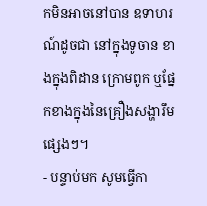កមិនអាចនៅបាន ឧទាហរណ៍ដូចជា នៅក្នុងទូចាន ខាងក្នុងពិដាន ក្រោមពូក ឬផ្នែកខាងក្នុងនៃគ្រឿងសង្ហារឹមផ្សេងៗ។
- បន្ទាប់មក សូមធ្វើកា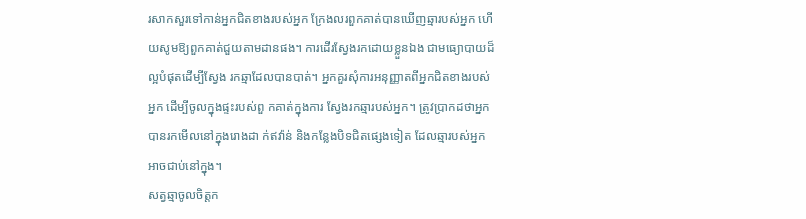រសាកសួរទៅកាន់អ្នកជិតខាងរបស់អ្នក ក្រែងលរពួកគាត់បានឃើញឆ្មារបស់អ្នក ហើយសូមឱ្យពួកគាត់ជួយតាមដានផង។ ការដើរស្វែងរកដោយខ្លួនឯង ជាមធ្យោបាយដ៏ល្អបំផុតដើម្បីស្វែង រកឆ្មាដែលបានបាត់។ អ្នកគួរសុំការអនុញ្ញាតពីអ្នកជិតខាងរបស់អ្នក ដើម្បីចូលក្នុងផ្ទះរបស់ពួ កគាត់ក្នុងការ ស្វែងរកឆ្មារបស់អ្នក។ ត្រូវប្រាកដថាអ្នកបានរកមើលនៅក្នុងរោងដា ក់ឥវ៉ាន់ និងកន្លែងបិទជិតផ្សេងទៀត ដែលឆ្មារបស់អ្នកអាចជាប់នៅក្នុង។
សត្វឆ្មាចូលចិត្តក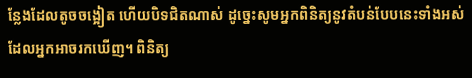ន្លែងដែលតូចចង្អៀត ហើយបិទជិតណាស់ ដូច្នេះសូមអ្នកពិនិត្យនូវតំបន់បែបនេះទាំងអស់ ដែលអ្នកអាចរកឃើញ។ ពិនិត្យ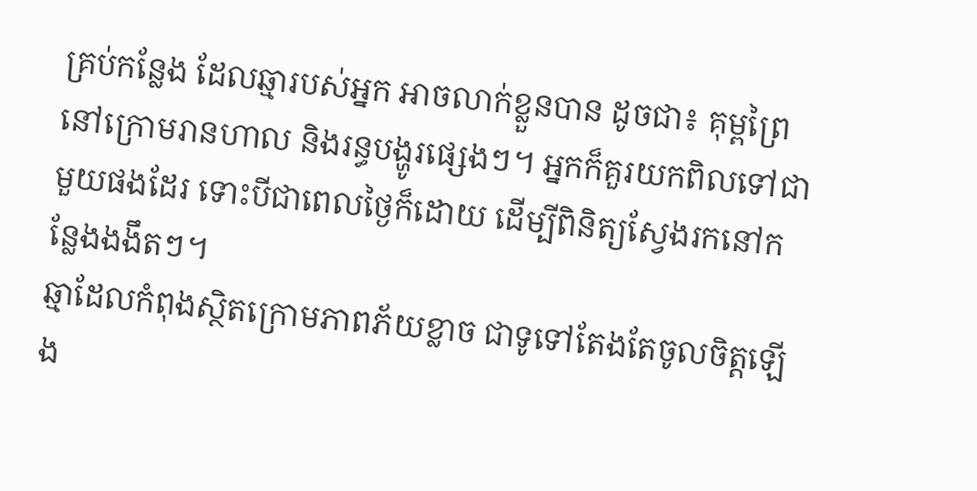គ្រប់កន្លែង ដែលឆ្មារបស់អ្នក អាចលាក់ខ្លួនបាន ដូចជា៖ គុម្ពព្រៃ នៅក្រោមរានហាល និងរន្ធបង្ហូរផ្សេងៗ។ អ្នកក៏គួរយកពិលទៅជាមួយផងដែរ ទោះបីជាពេលថ្ងៃក៏ដោយ ដើម្បីពិនិត្យស្វែងរកនៅកន្លែងងងឹតៗ។
ឆ្មាដែលកំពុងស្ថិតក្រោមភាពភ័យខ្លាច ជាទូទៅតែងតែចូលចិត្តឡើង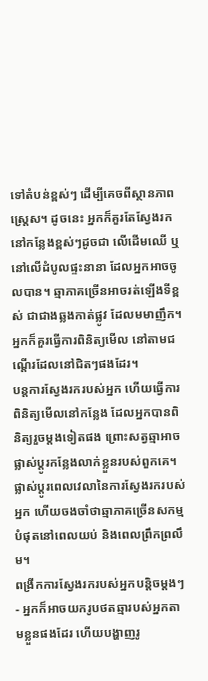ទៅតំបន់ខ្ពស់ៗ ដើម្បីគេចពីស្ថានភាពស្ត្រេស។ ដូចនេះ អ្នកក៏គួរតែស្វែងរកនៅកន្លែងខ្ពស់ៗដូចជា លើដើមឈើ ឬនៅលើដំបូលផ្ទះនានា ដែលអ្នកអាចចូលបាន។ ឆ្មាភាគច្រើនអាចរត់ឡើងទីខ្ពស់ ជាជាងឆ្លងកាត់ផ្លូវ ដែលមមាញឹក។ អ្នកក៏គួរធ្វើការពិនិត្យមើល នៅតាមជណ្តើរដែលនៅជិតៗផងដែរ។
បន្តការស្វែងរករបស់អ្នក ហើយធ្វើការពិនិត្យមើលនៅកន្លែង ដែលអ្នកបានពិនិត្យរួចម្តងទៀតផង ព្រោះសត្វឆ្មាអាចផ្លាស់ប្តូរកន្លែងលាក់ខ្លួនរបស់ពួកគេ។ ផ្លាស់ប្តូរពេលវេលានៃការស្វែងរករបស់អ្នក ហើយចងចាំថាឆ្មាភាគច្រើនសកម្មបំផុតនៅពេលយប់ និងពេលព្រឹកព្រលឹម។
ពង្រីកការស្វែងរករបស់អ្នកបន្តិចម្តងៗ
- អ្នកក៏អាចយករូបថតឆ្មារបស់អ្នកតាមខ្លួនផងដែរ ហើយបង្ហាញរូ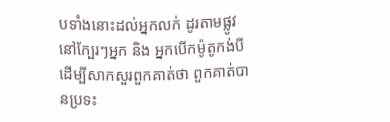បទាំងនោះដល់អ្នកលក់ ដូរតាមផ្លូវនៅក្បែរៗអ្នក និង អ្នកបើកម៉ូតូកង់បី ដើម្បីសាកសួរពួកគាត់ថា ពួកគាត់បានប្រទះ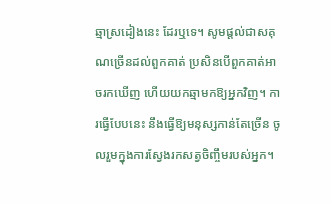ឆ្មាស្រដៀងនេះ ដែរឬទេ។ សូមផ្តល់ជាសគុណច្រើនដល់ពួកគាត់ ប្រសិនបើពួកគាត់អាចរកឃើញ ហើយយកឆ្មាមកឱ្យអ្នកវិញ។ ការធ្វើបែបនេះ នឹងធ្វើឱ្យមនុស្សកាន់តែច្រើន ចូលរួមក្នុងការស្វែងរកសត្វចិញ្ចឹមរបស់អ្នក។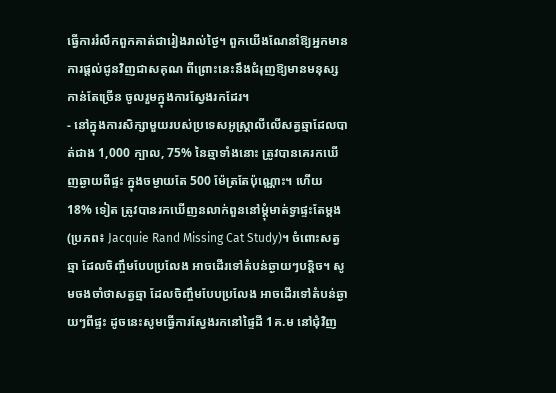ធ្វើការរំលឹកពួកគាត់ជារៀងរាល់ថ្ងៃ។ ពួកយើងណែនាំឱ្យអ្នកមានការផ្តល់ជូនវិញជាសគុណ ពីព្រោះនេះនឹងជំរុញឱ្យមានមនុស្សកាន់តែច្រើន ចូលរួមក្នុងការស្វែងរកដែរ។
- នៅក្នុងការសិក្សាមួយរបស់ប្រទេសអូស្ត្រាលីលើសត្វឆ្មាដែលបាត់ជាង 1,000 ក្បាល, 75% នៃឆ្មាទាំងនោះ ត្រូវបានគេរកឃើញឆ្ងាយពីផ្ទះ ក្នុងចម្ងាយតែ 500 ម៉ែត្រតែប៉ុណ្ណោះ។ ហើយ 18% ទៀត ត្រូវបានរកឃើញនលាក់ពួននៅម្តុំមាត់ទ្វាផ្ទះតែម្តង (ប្រភព៖ Jacquie Rand Missing Cat Study)។ ចំពោះសត្វឆ្មា ដែលចិញ្ចឹមបែបប្រលែង អាចដើរទៅតំបន់ឆ្ងាយៗបន្តិច។ សូមចងចាំថាសត្វឆ្មា ដែលចិញ្ចឹមបែបប្រលែង អាចដើរទៅតំបន់ឆ្ងាយៗពីផ្ទះ ដូចនេះសូមធ្វើការស្វែងរកនៅផ្ទៃដី 1គ.ម នៅជុំវិញ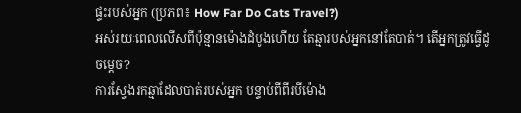ផ្ទះរបស់អ្នក (ប្រភព៖ How Far Do Cats Travel?)
អស់រយៈពេលលើសពីប៉ុន្មានម៉ោងដំបូងហើយ តែឆ្មារបស់អ្នកនៅតែបាត់។ តើអ្នកត្រូវធ្វើដូចម្តេច?
ការស្វែងរកឆ្មាដែលបាត់របស់អ្នក បន្ទាប់ពីពីរបីម៉ោង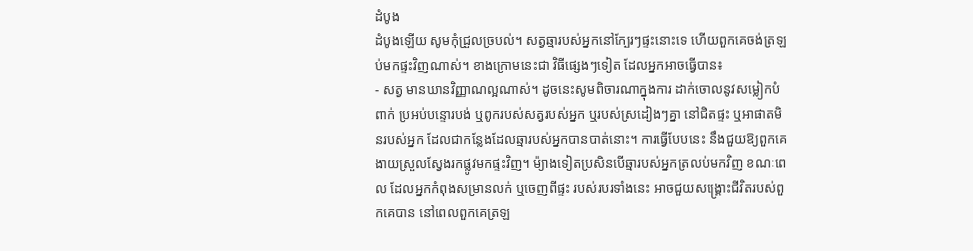ដំបូង
ដំបូងឡើយ សូមកុំជ្រួលច្របល់។ សត្វឆ្មារបស់អ្នកនៅក្បែរៗផ្ទះនោះទេ ហើយពួកគេចង់ត្រឡប់មកផ្ទះវិញណាស់។ ខាងក្រោមនេះជា វិធីផ្សេងៗទៀត ដែលអ្នកអាចធ្វើបាន៖
- សត្វ មានឃានវិញ្ញាណល្អណាស់។ ដូចនេះសូមពិចារណាក្នុងការ ដាក់ចោលនូវសម្លៀកបំពាក់ ប្រអប់បន្ទោរបង់ ឬពូករបស់សត្វរបស់អ្នក ឬរបស់ស្រដៀងៗគ្នា នៅជិតផ្ទះ ឬអាផាតមិនរបស់អ្នក ដែលជាកន្លែងដែលឆ្មារបស់អ្នកបានបាត់នោះ។ ការធ្វើបែបនេះ នឹងជួយឱ្យពួកគេងាយស្រួលស្វែងរកផ្លូវមកផ្ទះវិញ។ ម៉្យាងទៀតប្រសិនបើឆ្មារបស់អ្នកត្រលប់មកវិញ ខណៈពេល ដែលអ្នកកំពុងសម្រានលក់ ឬចេញពីផ្ទះ របស់របរទាំងនេះ អាចជួយសង្គ្រោះជីវិតរបស់ពួកគេបាន នៅពេលពួកគេត្រឡ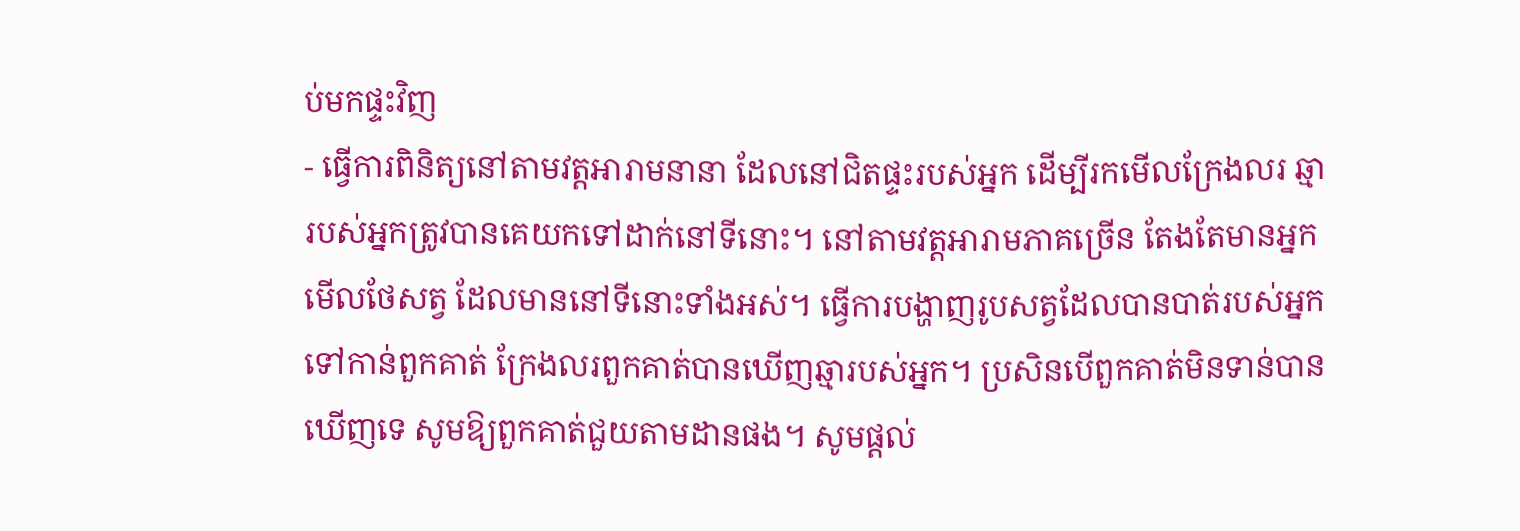ប់មកផ្ទះវិញ
- ធ្វើការពិនិត្យនៅតាមវត្តអារាមនានា ដែលនៅជិតផ្ទះរបស់អ្នក ដើម្បីរកមើលក្រែងលរ ឆ្មារបស់អ្នកត្រូវបានគេយកទៅដាក់នៅទីនោះ។ នៅតាមវត្តអារាមភាគច្រើន តែងតែមានអ្នកមើលថែសត្វ ដែលមាននៅទីនោះទាំងអស់។ ធ្វើការបង្ហាញរូបសត្វដែលបានបាត់របស់អ្នកទៅកាន់ពួកគាត់ ក្រែងលរពួកគាត់បានឃើញឆ្មារបស់អ្នក។ ប្រសិនបើពួកគាត់មិនទាន់បានឃើញទេ សូមឱ្យពួកគាត់ជួយតាមដានផង។ សូមផ្តល់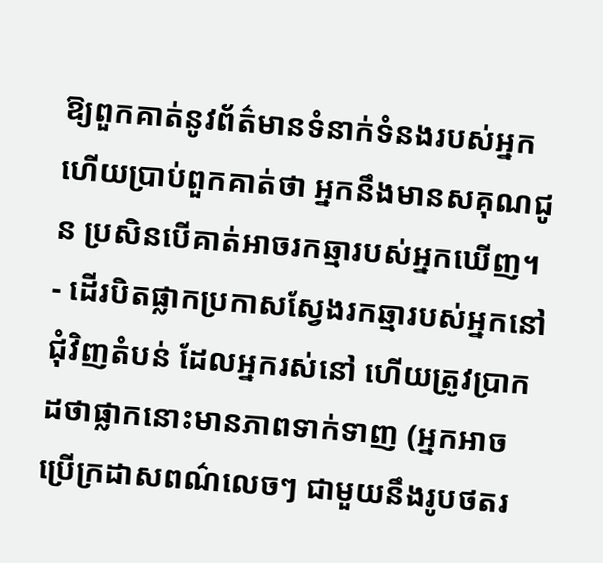ឱ្យពួកគាត់នូវព័ត៌មានទំនាក់ទំនងរបស់អ្នក ហើយប្រាប់ពួកគាត់ថា អ្នកនឹងមានសគុណជូន ប្រសិនបើគាត់អាចរកឆ្មារបស់អ្នកឃើញ។
- ដើរបិតផ្លាកប្រកាសស្វែងរកឆ្មារបស់អ្នកនៅជុំវិញតំបន់ ដែលអ្នករស់នៅ ហើយត្រូវប្រាកដថាផ្លាកនោះមានភាពទាក់ទាញ (អ្នកអាចប្រើក្រដាសពណ៌លេចៗ ជាមួយនឹងរូបថតរ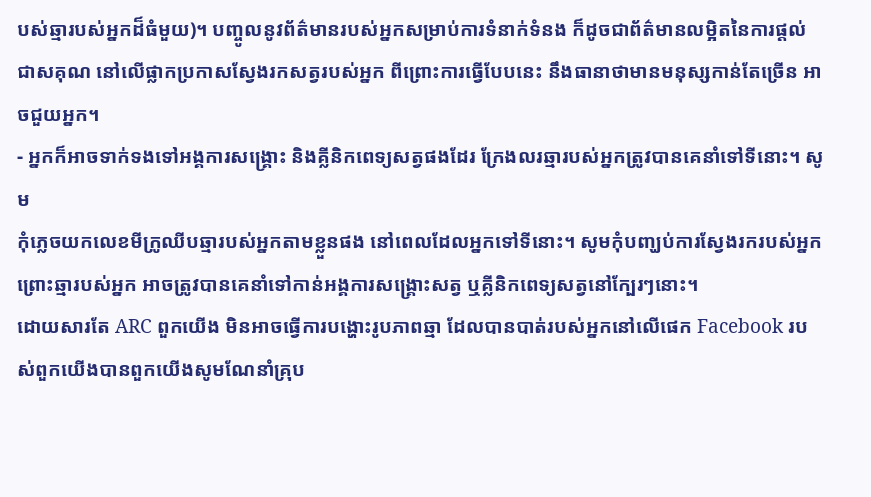បស់ឆ្មារបស់អ្នកដ៏ធំមួយ)។ បញ្ចូលនូវព័ត៌មានរបស់អ្នកសម្រាប់ការទំនាក់ទំនង ក៏ដូចជាព័ត៌មានលម្អិតនៃការផ្តល់ជាសគុណ នៅលើផ្លាកប្រកាសស្វែងរកសត្វរបស់អ្នក ពីព្រោះការធ្វើបែបនេះ នឹងធានាថាមានមនុស្សកាន់តែច្រើន អាចជួយអ្នក។
- អ្នកក៏អាចទាក់ទងទៅអង្គការសង្គ្រោះ និងគ្លីនិកពេទ្យសត្វផងដែរ ក្រែងលរឆ្មារបស់អ្នកត្រូវបានគេនាំទៅទីនោះ។ សូម
កុំភ្លេចយកលេខមីក្រូឈីបឆ្មារបស់អ្នកតាមខ្លួនផង នៅពេលដែលអ្នកទៅទីនោះ។ សូមកុំបញ្ឃប់ការស្វែងរករបស់អ្នក ព្រោះឆ្មារបស់អ្នក អាចត្រូវបានគេនាំទៅកាន់អង្គការសង្គ្រោះសត្វ ឬគ្លីនិកពេទ្យសត្វនៅក្បែរៗនោះ។
ដោយសារតែ ARC ពួកយើង មិនអាចធ្វើការបង្ហោះរូបភាពឆ្មា ដែលបានបាត់របស់អ្នកនៅលើផេក Facebook របស់ពួកយើងបានពួកយើងសូមណែនាំគ្រុប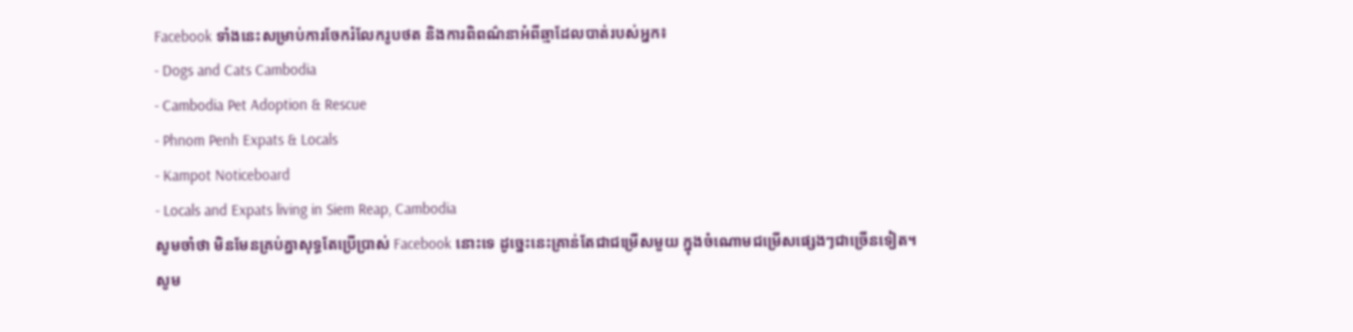Facebook ទាំងនេះសម្រាប់ការចែករំលែករូបថត និងការពិពណ៌នាអំពីឆ្មាដែលបាត់របស់អ្នក៖
- Dogs and Cats Cambodia
- Cambodia Pet Adoption & Rescue
- Phnom Penh Expats & Locals
- Kampot Noticeboard
- Locals and Expats living in Siem Reap, Cambodia
សូមចាំថា មិនមែនគ្រប់គ្នាសុទ្ធតែប្រើប្រាស់ Facebook នោះទេ ដូច្នេះនេះគ្រាន់តែជាជម្រើសមួយ ក្នុងចំណោមជម្រើសផ្សេងៗជាច្រើនទៀត។
សូម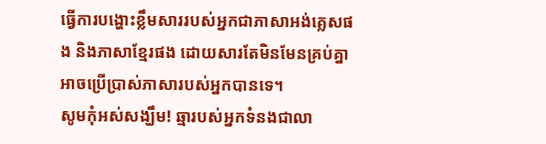ធ្វើការបង្ហោះខ្លឹមសាររបស់អ្នកជាភាសាអង់គ្លេសផង និងភាសាខ្មែរផង ដោយសារតែមិនមែនគ្រប់គ្នាអាចប្រើប្រាស់ភាសារបស់អ្នកបានទេ។
សូមកុំអស់សង្ឃឹម! ឆ្មារបស់អ្នកទំនងជាលា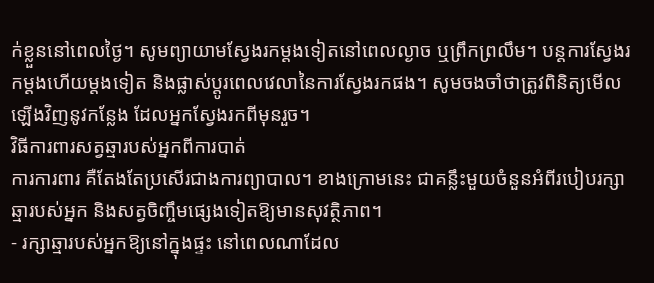ក់ខ្លួននៅពេលថ្ងៃ។ សូមព្យាយាមស្វែងរកម្តងទៀតនៅពេលល្ងាច ឬព្រឹកព្រលឹម។ បន្តការស្វែងរកម្តងហើយម្តងទៀត និងផ្លាស់ប្តូរពេលវេលានៃការស្វែងរកផង។ សូមចងចាំថាត្រូវពិនិត្យមើលឡើងវិញនូវកន្លែង ដែលអ្នកស្វែងរកពីមុនរួច។
វិធីការពារសត្វឆ្មារបស់អ្នកពីការបាត់
ការការពារ គឺតែងតែប្រសើរជាងការព្យាបាល។ ខាងក្រោមនេះ ជាគន្លឹះមួយចំនួនអំពីរបៀបរក្សាឆ្មារបស់អ្នក និងសត្វចិញ្ចឹមផ្សេងទៀតឱ្យមានសុវត្ថិភាព។
- រក្សាឆ្មារបស់អ្នកឱ្យនៅក្នុងផ្ទះ នៅពេលណាដែល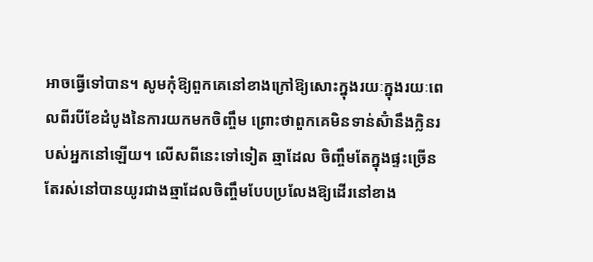អាចធ្វើទៅបាន។ សូមកុំឱ្យពួកគេនៅខាងក្រៅឱ្យសោះក្នុងរយៈក្នុងរយៈពេលពីរបីខែដំបូងនៃការយកមកចិញ្ចឹម ព្រោះថាពួកគេមិនទាន់ស៊ំានឹងក្លិនរបស់អ្នកនៅឡើយ។ លើសពីនេះទៅទៀត ឆ្មាដែល ចិញ្ចឹមតែក្នុងផ្ទះច្រើនតែរស់នៅបានយូរជាងឆ្មាដែលចិញ្ចឹមបែបប្រលែងឱ្យដើរនៅខាង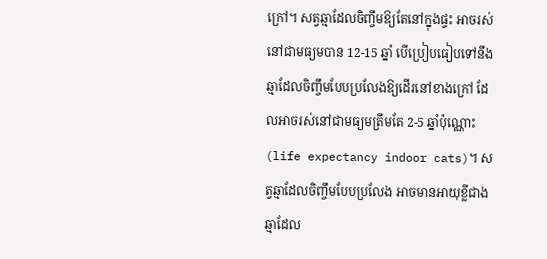ក្រៅ។ សត្វឆ្មាដែលចិញ្ចឹមឱ្យតែនៅក្នុងផ្ទះ អាចរស់នៅជាមធ្យមបាន 12-15 ឆ្នាំ បើប្រៀបធៀបទៅនឹងឆ្មាដែលចិញ្ចឹមបែបប្រលែងឱ្យដើរនៅខាងក្រៅ ដែលអាចរស់នៅជាមធ្យមត្រឹមតែ 2-5 ឆ្នាំប៉ុណ្ណោះ (life expectancy indoor cats)។ សត្វឆ្មាដែលចិញ្ចឹមបែបប្រលែង អាចមានអាយុខ្លីជាងឆ្មាដែល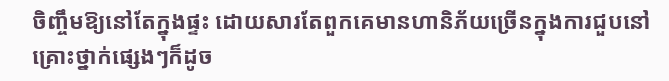ចិញ្ចឹមឱ្យនៅតែក្នុងផ្ទះ ដោយសារតែពួកគេមានហានិភ័យច្រើនក្នុងការជួបនៅគ្រោះថ្នាក់ផ្សេងៗក៏ដូច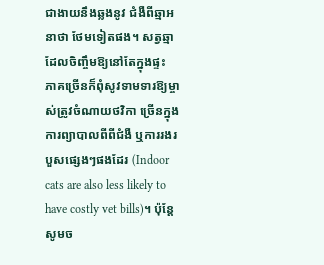ជាងាយនឹងឆ្លងនូវ ជំងឺពីឆ្មាអនាថា ថែមទៀតផង។ សត្វឆ្មាដែលចិញ្ចឹមឱ្យនៅតែក្នុងផ្ទះ ភាគច្រើនក៏ពុំសូវទាមទារឱ្យម្ចាស់ត្រូវចំណាយថវិកា ច្រើនក្នុងការព្យាបាលពីពីជំងឺ ឬការរងរបួសផ្សេងៗផងដែរ (Indoor cats are also less likely to have costly vet bills)។ ប៉ុន្តែសូមច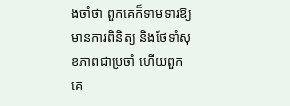ងចាំថា ពួកគេក៏ទាមទារឱ្យមានការពិនិត្យ និងថែទាំសុខភាពជាប្រចាំ ហើយពួកគេ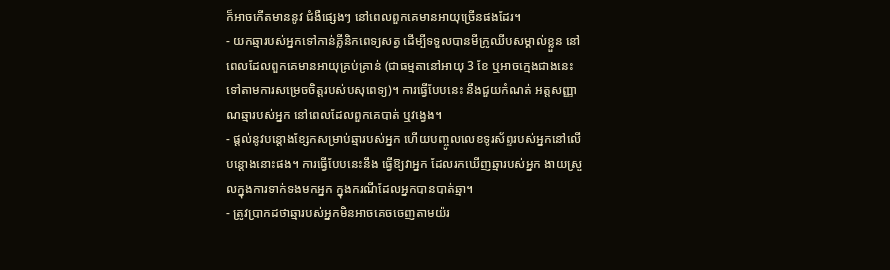ក៏អាចកើតមាននូវ ជំងឺផ្សេងៗ នៅពេលពួកគេមានអាយុច្រើនផងដែរ។
- យកឆ្មារបស់អ្នកទៅកាន់គ្លីនិកពេទ្យសត្វ ដើម្បីទទួលបានមីក្រូឈីបសម្គាល់ខ្លួន នៅពេលដែលពួកគេមានអាយុគ្រប់គ្រាន់ (ជាធម្មតានៅអាយុ 3 ខែ ឬអាចក្មេងជាងនេះទៅតាមការសម្រេចចិត្តរបស់បសុពេទ្យ)។ ការធ្វើបែបនេះ នឹងជួយកំណត់ អត្តសញ្ញាណឆ្មារបស់អ្នក នៅពេលដែលពួកគេបាត់ ឬវង្វេង។
- ផ្តល់នូវបន្តោងខ្សែកសម្រាប់ឆ្មារបស់អ្នក ហើយបញ្ចូលលេខទូរស័ព្ទរបស់អ្នកនៅលើបន្តោងនោះផង។ ការធ្វើបែបនេះនឹង ធ្វើឱ្យវាអ្នក ដែលរកឃើញឆ្មារបស់អ្នក ងាយស្រួលក្នុងការទាក់ទងមកអ្នក ក្នុងករណីដែលអ្នកបានបាត់ឆ្មា។
- ត្រូវប្រាកដថាឆ្មារបស់អ្នកមិនអាចគេចចេញតាមយ៉រ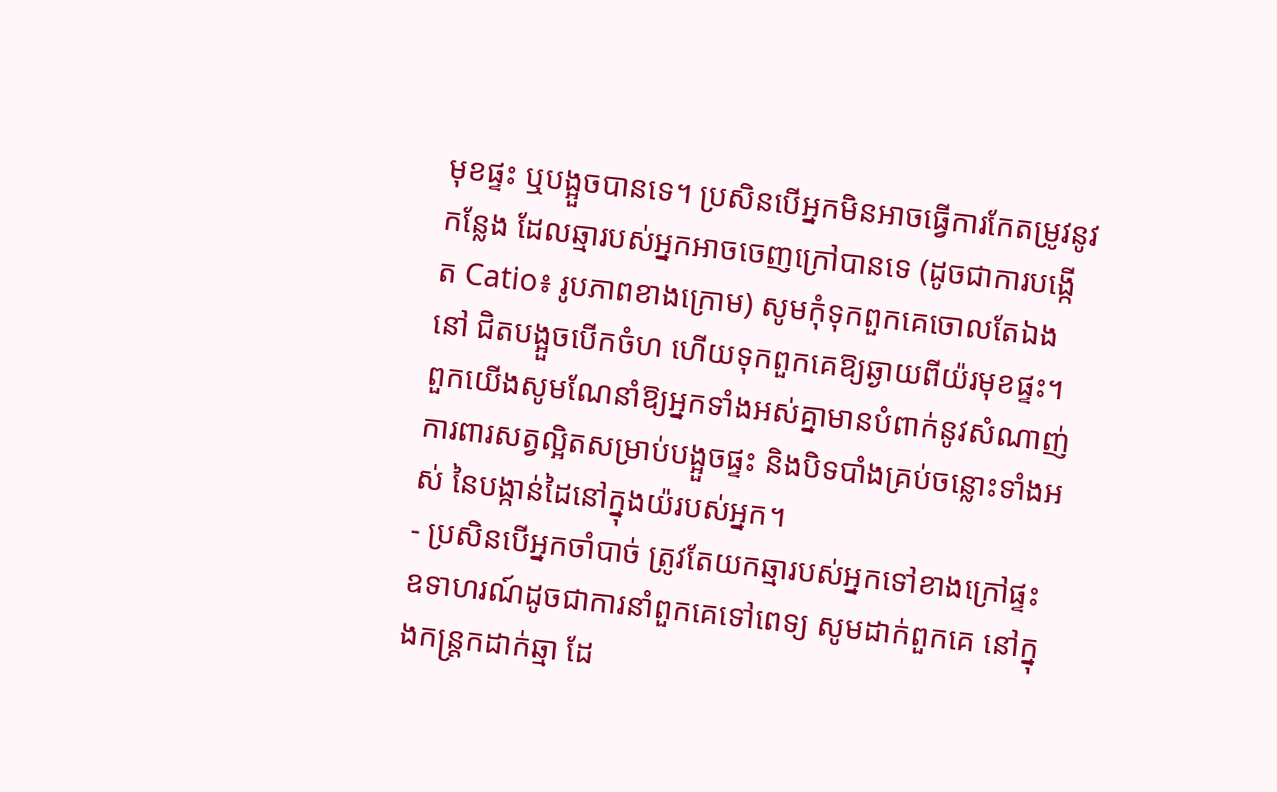មុខផ្ទះ ឬបង្អួចបានទេ។ ប្រសិនបើអ្នកមិនអាចធ្វើការកែតម្រូវនូវកន្លែង ដែលឆ្មារបស់អ្នកអាចចេញក្រៅបានទេ (ដូចជាការបង្កើត Catio៖ រូបភាពខាងក្រោម) សូមកុំទុកពួកគេចោលតែឯងនៅ ជិតបង្អួចបើកចំហ ហើយទុកពួកគេឱ្យឆ្ងាយពីយ៉រមុខផ្ទះ។ ពួកយើងសូមណែនាំឱ្យអ្នកទាំងអស់គ្នាមានបំពាក់នូវសំណាញ់ ការពារសត្វល្អិតសម្រាប់បង្អួចផ្ទះ និងបិទបាំងគ្រប់ចន្លោះទាំងអស់ នៃបង្កាន់ដៃនៅក្នុងយ៉របស់អ្នក។
- ប្រសិនបើអ្នកចាំបាច់ ត្រូវតែយកឆ្មារបស់អ្នកទៅខាងក្រៅផ្ទះ ឧទាហរណ៍ដូចជាការនាំពួកគេទៅពេទ្យ សូមដាក់ពួកគេ នៅក្នុងកន្រ្តកដាក់ឆ្មា ដែ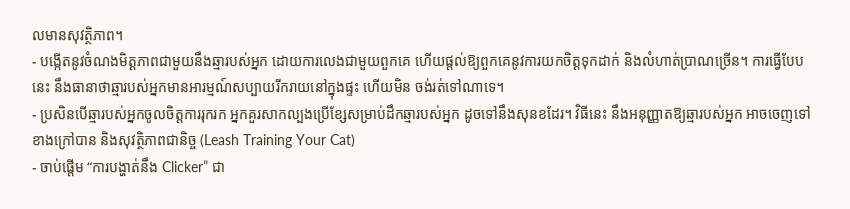លមានសុវត្ថិភាព។
- បង្កើតនូវចំណងមិត្តភាពជាមួយនឹងឆ្មារបស់អ្នក ដោយការលេងជាមួយពួកគេ ហើយផ្តល់ឱ្យពួកគេនូវការយកចិត្តទុកដាក់ និងលំហាត់ប្រាណច្រើន។ ការធ្វើបែបនេះ នឹងធានាថាឆ្មារបស់អ្នកមានអារម្មណ៍សប្បាយរីករាយនៅក្នុងផ្ទះ ហើយមិន ចង់រត់ទៅណាទេ។
- ប្រសិនបើឆ្មារបស់អ្នកចូលចិត្តការរុករក អ្នកគួរសាកល្បងប្រើខ្សែសម្រាប់ដឹកឆ្មារបស់អ្នក ដូចទៅនឹងសុនខដែរ។ វិធីនេះ នឹងអនុញ្ញាតឱ្យឆ្មារបស់អ្នក អាចចេញទៅខាងក្រៅបាន និងសុវត្ថិភាពជានិច្ច (Leash Training Your Cat)
- ចាប់ផ្តើម “ការបង្ហាត់នឹង Clicker” ជា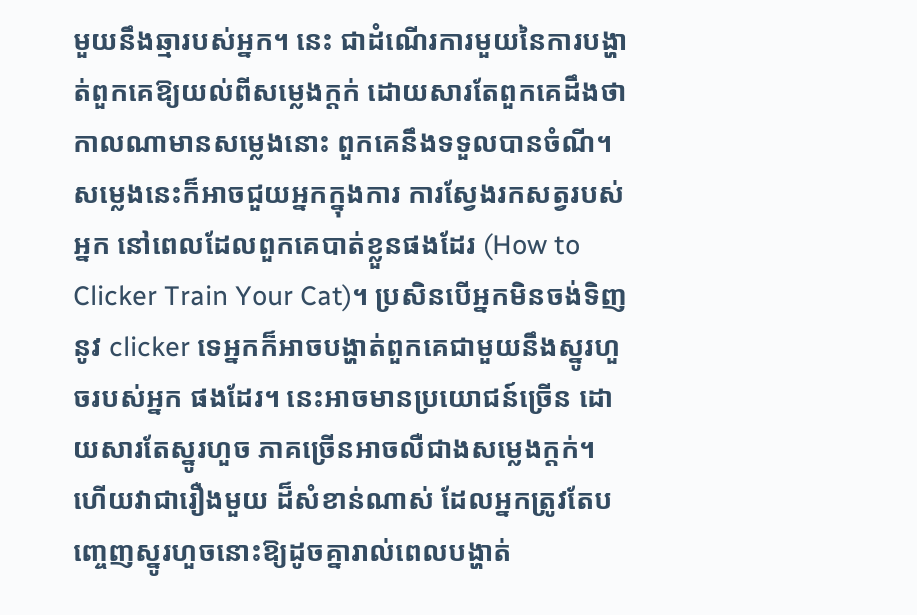មួយនឹងឆ្មារបស់អ្នក។ នេះ ជាដំណើរការមួយនៃការបង្ហាត់ពួកគេឱ្យយល់ពីសម្លេងក្តក់ ដោយសារតែពួកគេដឹងថា កាលណាមានសម្លេងនោះ ពួកគេនឹងទទួលបានចំណី។ សម្លេងនេះក៏អាចជួយអ្នកក្នុងការ ការស្វែងរកសត្វរបស់អ្នក នៅពេលដែលពួកគេបាត់ខ្លួនផងដែរ (How to Clicker Train Your Cat)។ ប្រសិនបើអ្នកមិនចង់ទិញនូវ clicker ទេអ្នកក៏អាចបង្ហាត់ពួកគេជាមួយនឹងស្នូរហួចរបស់អ្នក ផងដែរ។ នេះអាចមានប្រយោជន៍ច្រើន ដោយសារតែស្នូរហួច ភាគច្រើនអាចលឺជាងសម្លេងក្តក់។ ហើយវាជារឿងមួយ ដ៏សំខាន់ណាស់ ដែលអ្នកត្រូវតែបញ្ចេញស្នូរហួចនោះឱ្យដូចគ្នារាល់ពេលបង្ហាត់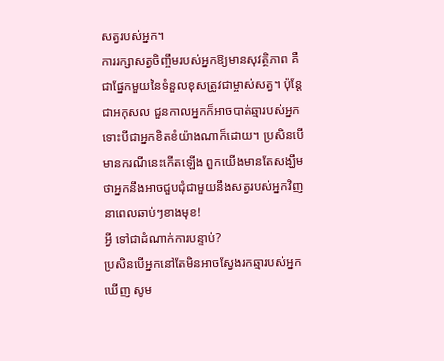សត្វរបស់អ្នក។
ការរក្សាសត្វចិញ្ចឹមរបស់អ្នកឱ្យមានសុវត្ថិភាព គឺជាផ្នែកមួយនៃទំនួលខុសត្រូវជាម្ចាស់សត្វ។ ប៉ុន្តែជាអកុសល ជួនកាលអ្នកក៏អាចបាត់ឆ្មារបស់អ្នក ទោះបីជាអ្នកខិតខំយ៉ាងណាក៏ដោយ។ ប្រសិនបើមានករណីនេះកើតឡើង ពួកយើងមានតែសង្ឃឹមថាអ្នកនឹងអាចជួបជុំជាមួយនឹងសត្វរបស់អ្នកវិញ នាពេលឆាប់ៗខាងមុខ!
អ្វី ទៅជាដំណាក់ការបន្ទាប់?
ប្រសិនបើអ្នកនៅតែមិនអាចស្វែងរកឆ្មារបស់អ្នកឃើញ សូម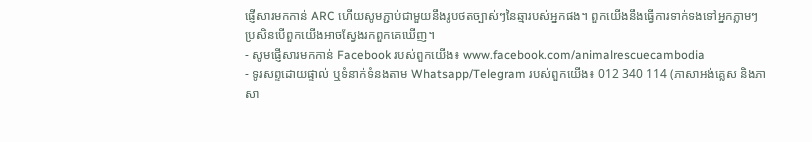ផ្ញើសារមកកាន់ ARC ហើយសូមភ្ជាប់ជាមួយនឹងរូបថតច្បាស់ៗនៃឆ្មារបស់អ្នកផង។ ពួកយើងនឹងធ្វើការទាក់ទងទៅអ្នកភ្លាមៗ ប្រសិនបើពួកយើងអាចស្វែងរកពួកគេឃើញ។
- សូមផ្ញើសារមកកាន់ Facebook របស់ពួកយើង៖ www.facebook.com/animalrescuecambodia
- ទូរសព្ទដោយផ្ទាល់ ឬទំនាក់ទំនងតាម Whatsapp/Telegram របស់ពួកយើង៖ 012 340 114 (ភាសាអង់គ្លេស និងភាសា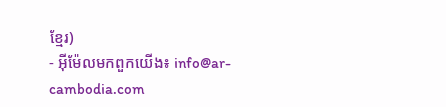ខ្មែរ)
- អ៊ីម៉ែលមកពួកយើង៖ info@ar-cambodia.com